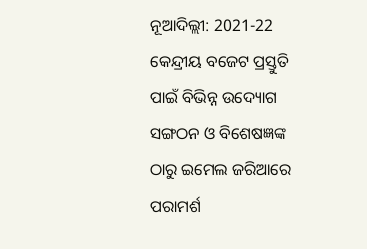ନୂଆଦିଲ୍ଲୀ: 2021-22 କେନ୍ଦ୍ରୀୟ ବଜେଟ ପ୍ରସ୍ତୁତି ପାଇଁ ବିଭିନ୍ନ ଉଦ୍ୟୋଗ ସଙ୍ଗଠନ ଓ ବିଶେଷଜ୍ଞଙ୍କ ଠାରୁ ଇମେଲ ଜରିଆରେ ପରାମର୍ଶ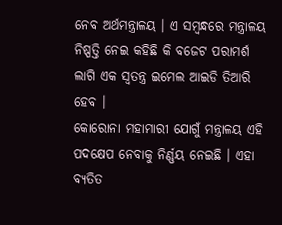ନେବ ଅର୍ଥମନ୍ତ୍ରାଳୟ । ଏ ସମ୍ବନ୍ଧରେ ମନ୍ତ୍ରାଳୟ ନିଷ୍ପତ୍ତି ନେଇ କହିଛି କି ବଜେଟ ପରାମର୍ଶ ଲାଗି ଏକ ସ୍ବତନ୍ତ୍ର ଇମେଲ ଆଇଡି ତିଆରି ହେବ ।
କୋରୋନା ମହାମାରୀ ଯୋଗୁଁ ମନ୍ତ୍ରାଳୟ ଏହି ପଦକ୍ଷେପ ନେବାକୁ ନିର୍ଣ୍ଣୟ ନେଇଛି । ଏହା ବ୍ୟତିତ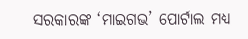ସରକାରଙ୍କ ‘ମାଇଗଭ’ ପୋର୍ଟାଲ ମଧ୍ୟ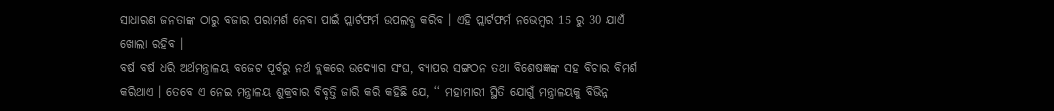ସାଧାରଣ ଜନତାଙ୍କ ଠାରୁ ବଜାର ପରାମର୍ଶ ନେବା ପାଇଁ ପ୍ଲାର୍ଟଫର୍ମ ଉପଲବ୍ଧ କରିବ । ଏହି ପ୍ଲାର୍ଟଫର୍ମ ନଭେମ୍ବର 15 ରୁ 30 ଯାଏଁ ଖୋଲା ରହିବ ।
ବର୍ଷ ବର୍ଷ ଧରି ଅର୍ଥମନ୍ତ୍ରାଳୟ ବଜେଟ ପୂର୍ବରୁ ନର୍ଥ ବ୍ଲକରେ ଉଦ୍ୟୋଗ ସଂଘ, ବ୍ୟାପର ସଙ୍ଗଠନ ତଥା ବିଶେଷଜ୍ଞଙ୍କ ସହ ବିଚାର ବିମର୍ଶ କରିଥାଏ । ତେବେ ଏ ନେଇ ମନ୍ତ୍ରାଳୟ ଶୁକ୍ରବାର ବିବୃତ୍ତି ଜାରି କରି କହିଛି ଯେ, ‘‘ ମହାମାରୀ ସ୍ଥିତି ଯୋଗୁଁ ମନ୍ତ୍ରାଳୟକୁ ବିଭିନ୍ନ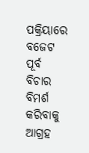ପକ୍ରିୟାରେ ବଜେଟ ପୂର୍ବ ବିଚାର ବିମର୍ଶ କରିବାକୁ ଆଗ୍ରହ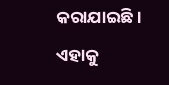କରାଯାଇଛି । ଏହାକୁ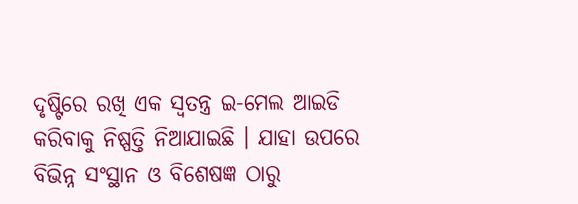ଦୃଷ୍ଟିରେ ରଖି ଏକ ସ୍ବତନ୍ତ୍ର ଇ-ମେଲ ଆଇଡି କରିବାକୁ ନିଷ୍ପତ୍ତି ନିଆଯାଇଛି । ଯାହା ଉପରେ ବିଭିନ୍ନ ସଂସ୍ଥାନ ଓ ବିଶେଷଜ୍ଞ ଠାରୁ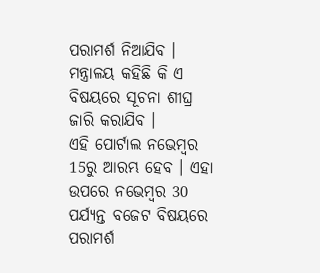ପରାମର୍ଶ ନିଆଯିବ । ମନ୍ତ୍ରାଳୟ କହିଛି କି ଏ ବିଷୟରେ ସୂଚନା ଶୀଘ୍ର ଜାରି କରାଯିବ ।
ଏହି ପୋର୍ଟାଲ ନଭେମ୍ବର 15ରୁ ଆରମ୍ଭ ହେବ । ଏହା ଉପରେ ନଭେମ୍ବର 30 ପର୍ଯ୍ୟନ୍ତ ବଜେଟ ବିଷୟରେ ପରାମର୍ଶ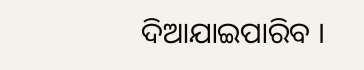ଦିଆଯାଇପାରିବ ।